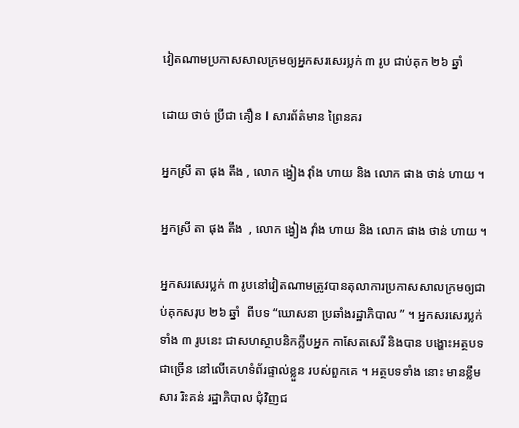វៀតណាមប្រកាសសាលក្រមឲ្យអ្នកសរសេរប្លក់ ៣ រូប ជាប់គុក ២៦ ឆ្នាំ

ដោយ ថាច់ ប្រីជា គឿន l សារព័ត៌មាន ព្រៃនគរ

អ្នកស្រី តា ផុង តឹង , លោក ង្វៀង វ៉ាំង ហាយ និង លោក ផាង ថាន់ ហាយ ។

អ្នកស្រី តា ផុង តឹង  , លោក ង្វៀង វ៉ាំង ហាយ និង លោក ផាង ថាន់ ហាយ ។

អ្នកសរសេរប្លក់ ៣ រូបនៅវៀតណាមត្រូវបានតុលាការប្រកាសសាលក្រមឲ្យជាប់គុកសរុប ២៦ ឆ្នាំ  ពីបទ “ឃោសនា ប្រឆាំងរដ្ឋាភិបាល ” ។ អ្នកសរសេរប្លក់ទាំង ៣ រូបនេះ ជាសហស្ថាបនិកក្លឹបអ្នក កាសែតសេរី និងបាន បង្ហោះអត្ថបទជាច្រើន នៅលើគេហទំព័រផ្ទាល់ខ្លួន របស់ពួកគេ ។ អត្ថបទទាំង នោះ មានខ្លឹមសារ រិះគន់ រដ្ឋាភិបាល ជុំវិញជ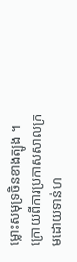ម្លោះសមុទ្រចិនខាងត្បូង ។ក្រោយពីការប្រកាសសាលក្រមដោយទាន់ហ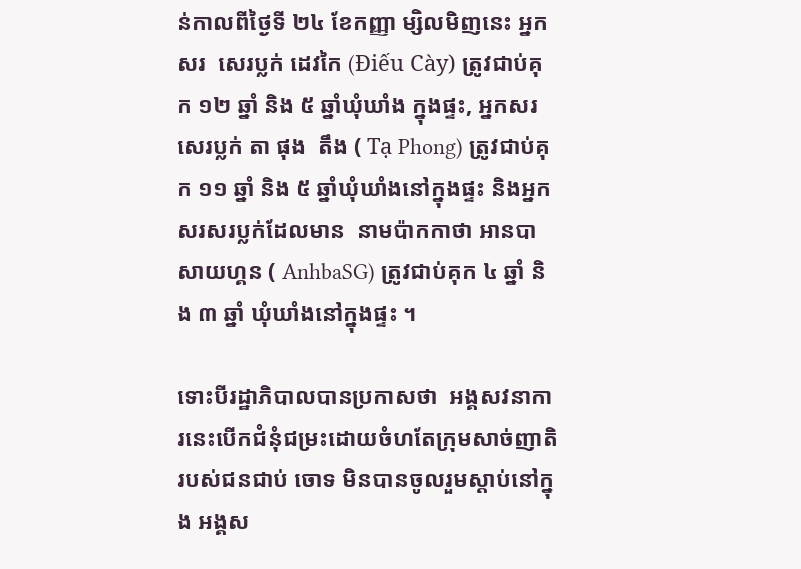ន់កាលពីថ្ងៃទី ២៤ ខែកញ្ញា ម្សិលមិញនេះ អ្នកសរ  សេរប្លក់ ដេវកៃ (Điếu Cày) ត្រូវជាប់គុក ១២ ឆ្នាំ និង ៥ ឆ្នាំឃុំឃាំង ក្នុងផ្ទះ, អ្នកសរសេរប្លក់ តា ផុង  តឹង ( Tạ Phong) ត្រូវជាប់គុក ១១ ឆ្នាំ និង ៥ ឆ្នាំឃុំឃាំងនៅក្នុងផ្ទះ និងអ្នក សរសរប្លក់ដែលមាន  នាមប៉ាកកាថា អានបាសាយហ្គន ( AnhbaSG) ត្រូវជាប់គុក ៤ ឆ្នាំ និង ៣ ឆ្នាំ ឃុំឃាំងនៅក្នុងផ្ទះ ។

ទោះបីរដ្ឋាភិបាលបានប្រកាសថា  អង្គសវនាការនេះបើកជំនុំជម្រះដោយចំហតែក្រុមសាច់ញាតិ របស់ជនជាប់ ចោទ មិនបានចូលរួមស្ដាប់នៅក្នុង អង្គស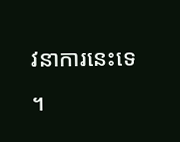វនាការនេះទេ ។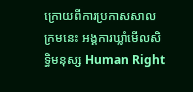ក្រោយពីការប្រកាសសាលក្រមនេះ អង្គការឃ្លាំមើលសិទ្ធិមនុស្ស Human Right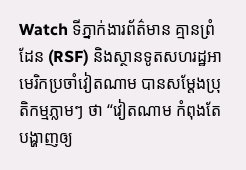Watch ទីភ្នាក់ងារព័ត៌មាន គ្មានព្រំដែន (RSF) និងស្ថានទូតសហរដ្ឋអាមេរិកប្រចាំវៀតណាម បានសម្ដែងប្រុតិកម្មភ្លាមៗ ថា “វៀតណាម កំពុងតែបង្ហាញឲ្យ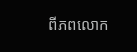ពីភពលោក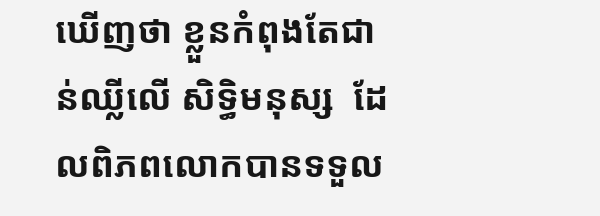ឃើញថា ខ្លួនកំពុងតែជាន់ឈ្លីលើ សិទ្ធិមនុស្ស  ដែលពិភពលោកបានទទួល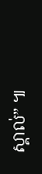ស្គាល់” ៕